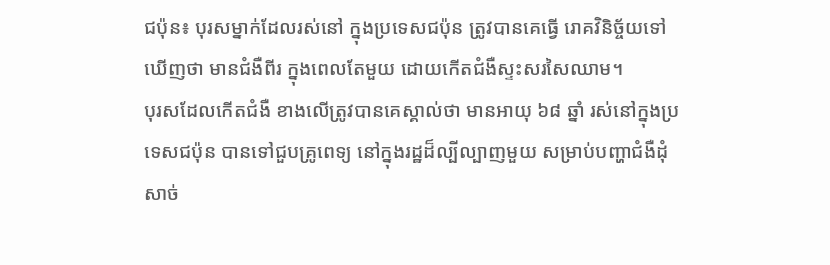ជប៉ុន៖ បុរសម្នាក់ដែលរស់នៅ ក្នុងប្រទេសជប៉ុន ត្រូវបានគេធ្វើ រោគវិនិច្ច័យទៅឃើញថា មានជំងឺពីរ ក្នុងពេលតែមួយ ដោយកើតជំងឺស្ទះសរសៃឈាម។
បុរសដែលកើតជំងឺ ខាងលើត្រូវបានគេស្គាល់ថា មានអាយុ ៦៨ ឆ្នាំ រស់នៅក្នុងប្រទេសជប៉ុន បានទៅជួបគ្រូពេទ្យ នៅក្នុងរដ្ឋដ៏ល្បីល្បាញមួយ សម្រាប់បញ្ហាជំងឺដុំសាច់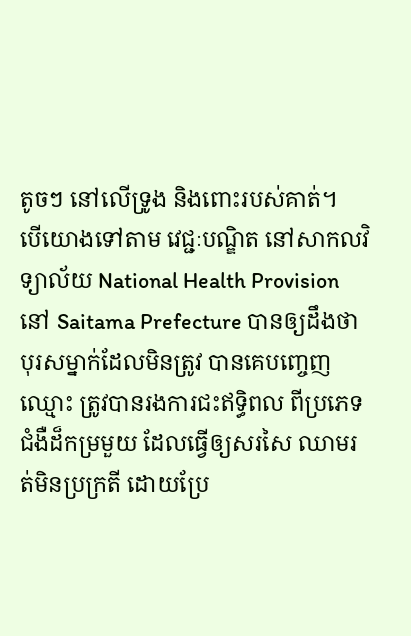តូចៗ នៅលើទ្រូង និងពោះរបស់គាត់។
បើយោងទៅតាម វេជ្ជៈបណ្ឌិត នៅសាកលវិទ្យាល័យ National Health Provision នៅ Saitama Prefecture បានឲ្យដឹងថា បុរសម្នាក់ដែលមិនត្រូវ បានគេបញ្ចេញឈ្មោះ ត្រូវបានរងការជះឥទ្ធិពល ពីប្រភេទជំងឺដ៏កម្រមួយ ដែលធ្វើឲ្យសរសៃ ឈាមរត់មិនប្រក្រតី ដោយប្រែ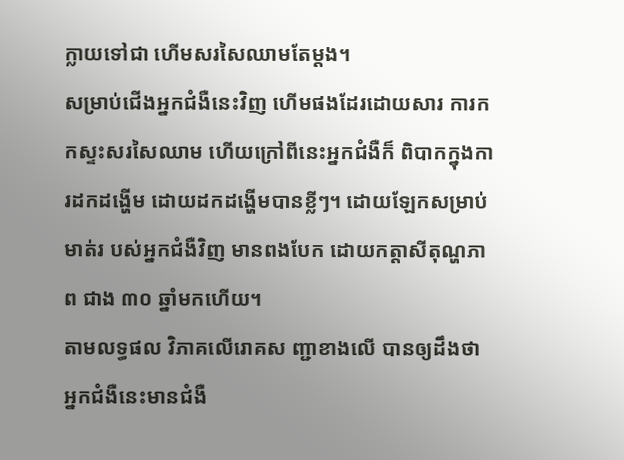ក្លាយទៅជា ហើមសរសៃឈាមតែម្តង។
សម្រាប់ជើងអ្នកជំងឺនេះវិញ ហើមផងដែរដោយសារ ការកកស្ទះសរសៃឈាម ហើយក្រៅពីនេះអ្នកជំងឺក៏ ពិបាកក្នុងការដកដង្ហើម ដោយដកដង្ហើមបានខ្លីៗ។ ដោយឡែកសម្រាប់មាត់រ បស់អ្នកជំងឺវិញ មានពងបែក ដោយកត្តាសីតុណ្ហភាព ជាង ៣០ ឆ្នាំមកហើយ។
តាមលទ្ធផល វិភាគលើរោគស ញ្ជាខាងលើ បានឲ្យដឹងថា អ្នកជំងឺនេះមានជំងឺ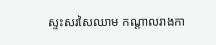ស្ទះសរសៃឈាម កណ្តាលរាងកា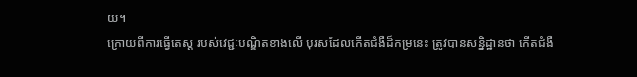យ។
ក្រោយពីការធ្វើតេស្ត របស់វេជ្ជៈបណ្ឌិតខាងលើ បុរសដែលកើតជំងឺដ៏កម្រនេះ ត្រូវបានសន្និដ្ឋានថា កើតជំងឺ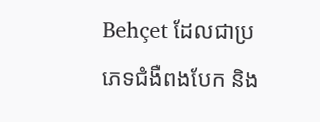Behçet ដែលជាប្រភេទជំងឺពងបែក និង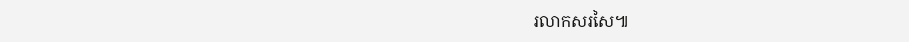រលាកសរសៃ៕